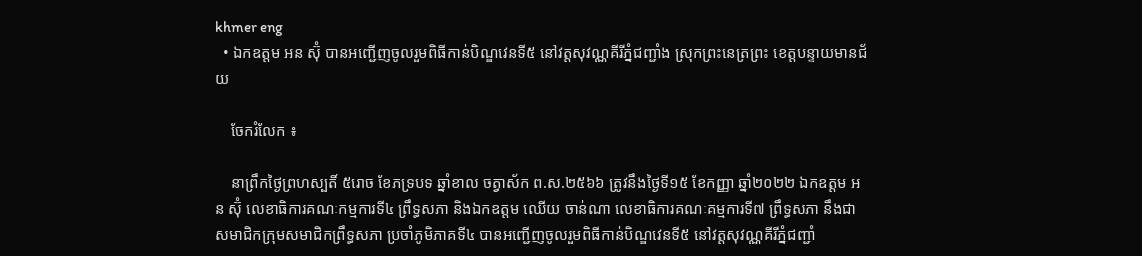khmer eng
  • ឯកឧត្ដម អន ស៊ុំ បានអញ្ជើញចូលរួមពិធីកាន់បិណ្ឌវេនទី៥ នៅវត្តសុវណ្ណគីរីភ្នំជញ្ជាំង ស្រុកព្រះនេត្រព្រះ ខេត្តបន្ទាយមានជ័យ

    ចែករំលែក ៖

    នាព្រឹកថ្ងៃព្រហស្បតិ៍ ៥រោច ខែភទ្របទ ឆ្នាំខាល ចត្វាស័ក ព.ស.២៥៦៦ ត្រូវនឹងថ្ងៃទី១៥ ខែកញ្ញា ឆ្នាំ២០២២ ឯកឧត្ដម អន ស៊ុំ លេខាធិការគណៈកម្មការទី៤ ព្រឹទ្ធសភា និងឯកឧត្ដម ឈើយ ចាន់ណា លេខាធិការគណៈគម្មការទី៧ ព្រឹទ្ធសភា នឹងជាសមាជិកក្រុមសមាជិកព្រឹទ្ធសភា ប្រចាំភូមិភាគទី៤ បានអញ្ជើញចូលរួមពិធីកាន់បិណ្ឌវេនទី៥ នៅវត្តសុវណ្ណគីរីភ្នំជញ្ជាំ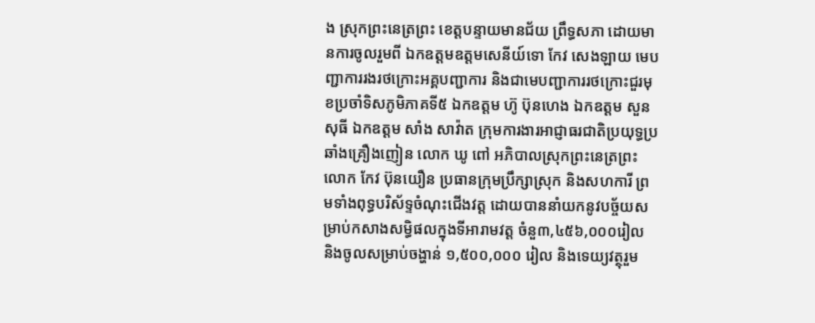ង ស្រុកព្រះនេត្រព្រះ ខេត្តបន្ទាយមានជ័យ ព្រឹទ្ធសភា ដោយមានការចូលរួមពី ឯកឧត្ដមឧត្តមសេនីយ៍ទោ កែវ សេងឡាយ មេបញ្ជាការរងរថក្រោះអគ្គបញ្ជាការ និងជាមេបញ្ជាការរថក្រោះជួរមុខប្រចាំទិសភូមិភាគទី៥ ឯកឧត្ដម ហ៊ូ ប៊ុនហេង ឯកឧត្ដម សួន សុធី ឯកឧត្ដម សាំង សាវ៉ាត ក្រុមការងារអាជ្ញាធរជាតិប្រយុទ្ធប្រឆាំងគ្រឿងញៀន លោក ឃូ ពៅ អភិបាលស្រុកព្រះនេត្រព្រះ លោក កែវ ប៊ុនយឿន ប្រធានក្រុមប្រឹក្សាស្រុក និងសហការី ព្រមទាំងពុទ្ធបរិស័ទ្ទចំណុះជើងវត្ត ដោយបាននាំយកនូវបច្ច័យសម្រាប់កសាងសម្ធិផលក្នុងទីអារាមវត្ត ចំនួ៣,៤៥៦,០០០រៀល និងចូលសម្រាប់ចង្ហាន់ ១,៥០០,០០០ រៀល និងទេយ្យវត្ថុរួម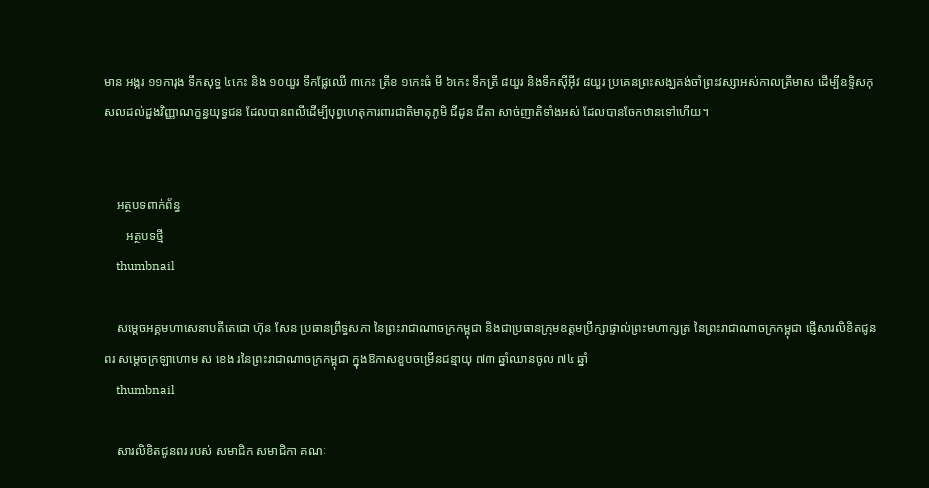មាន អង្ករ ១១ការុង ទឹកសុទ្ធ ៤កេះ និង ១០យួរ ទឹកផ្លែឈើ ៣កេះ ត្រីខ ១កេះធំ មី ៦កេះ ទឹកត្រី ៨យួរ និងទឹកស៊ីអ៊ីវ ៨យួរ ប្រគេនព្រះសង្ឃគង់ចាំព្រះវស្សាអស់កាលត្រីមាស ដើម្បីឧទ្ទិសកុសលដល់ដួងវិញ្ញាណក្ខន្ធយុទ្ធជន ដែលបានពលីដើម្បីបុព្វហេតុការពារជាតិមាតុភូមិ ជីដូន ជីតា សាច់ញាតិទាំងអស់ ដែលបានចែកឋានទៅហើយ។


    អត្ថបទពាក់ព័ន្ធ
       អត្ថបទថ្មី
    thumbnail

    សម្តេចអគ្គមហាសេនាបតីតេជោ ហ៊ុន សែន ប្រធានព្រឹទ្ធសភា នៃព្រះរាជាណាចក្រកម្ពុជា និងជាប្រធានក្រុមឧត្តមប្រឹក្សាផ្ទាល់ព្រះមហាក្សត្រ នៃព្រះរាជាណាចក្រកម្ពុជា ផ្ញើសារលិខិតជូនពរ សម្តេចក្រឡាហោម ស ខេង រនៃព្រះរាជាណាចក្រកម្ពុជា ក្នុងឱកាសខួបចម្រើនជន្មាយុ ៧៣ ឆ្នាំឈានចូល ៧៤ ឆ្នាំ
    thumbnail

    សារលិខិតជូនពរ របស់ សមាជិក សមាជិកា គណៈ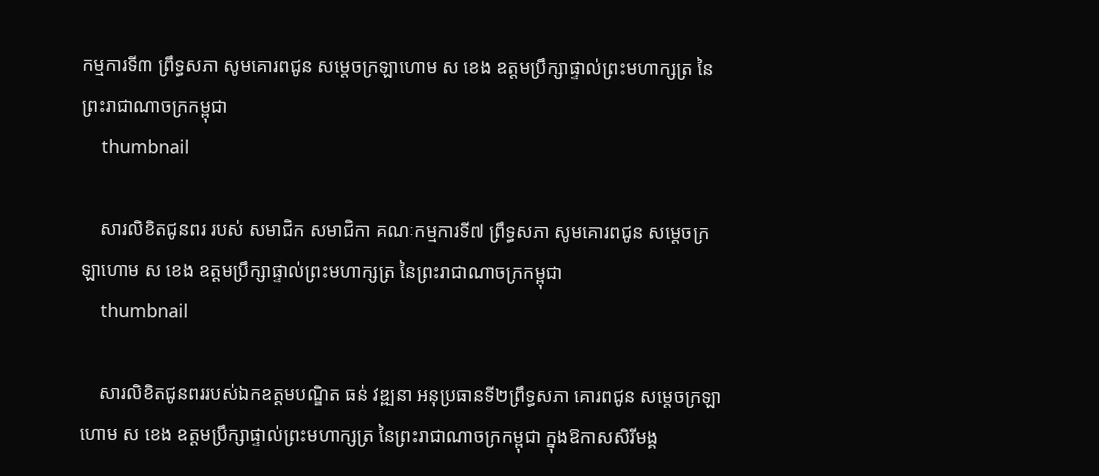កម្មការទី៣ ព្រឹទ្ធសភា សូមគោរពជូន សម្តេចក្រឡាហោម ស ខេង ឧត្តមប្រឹក្សាផ្ទាល់ព្រះមហាក្សត្រ នៃព្រះរាជាណាចក្រកម្ពុជា
    thumbnail

    សារលិខិតជូនពរ របស់ សមាជិក សមាជិកា គណៈកម្មការទី៧ ព្រឹទ្ធសភា សូមគោរពជូន សម្តេចក្រឡាហោម ស ខេង ឧត្តមប្រឹក្សាផ្ទាល់ព្រះមហាក្សត្រ នៃព្រះរាជាណាចក្រកម្ពុជា
    thumbnail

    សារលិខិតជូនពររបស់ឯកឧត្តមបណ្ឌិត ធន់ វឌ្ឍនា អនុប្រធានទី២ព្រឹទ្ធសភា គោរពជូន សម្តេចក្រឡាហោម ស ខេង ឧត្តមប្រឹក្សាផ្ទាល់ព្រះមហាក្សត្រ នៃព្រះរាជាណាចក្រកម្ពុជា ក្នុងឱកាសសិរីមង្គ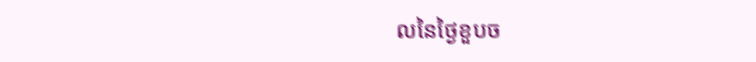លនៃថ្ងៃខួបច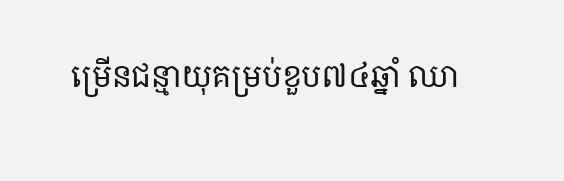ម្រើនជន្មាយុគម្រប់ខួប៧៤ឆ្នាំ ឈា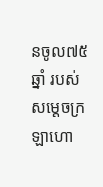នចូល៧៥ឆ្នាំ របស់សម្តេចក្រឡាហោ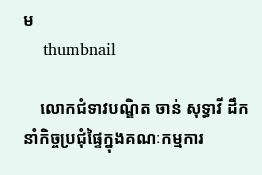ម
    thumbnail

    លោកជំទាវបណ្ឌិត ចាន់ សុទ្ធាវី ដឹកនាំកិច្ចប្រជុំផ្ទៃក្នុងគណៈកម្មការ